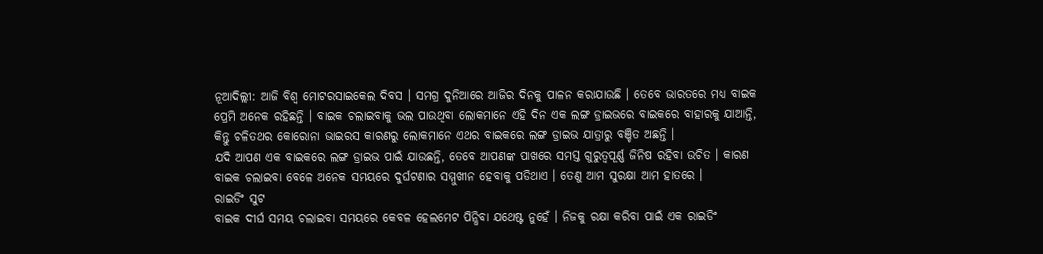ନୂଆଦିଲ୍ଲୀ: ଆଜି ବିଶ୍ୱ ମୋଟରସାଇକେଲ ଦିବସ । ସମଗ୍ର ଦୁନିଆରେ ଆଜିର ଦିନକୁ ପାଳନ କରାଯାଉଛି । ତେବେ ଭାରତରେ ମଧ୍ୟ ବାଇକ ପ୍ରେମି ଅନେକ ରହିଛନ୍ତି । ବାଇକ ଚଲାଇବାକୁ ଭଲ ପାଉଥିବା ଲୋକମାନେ ଏହି ଦିନ ଏକ ଲଙ୍ଗ ଡ୍ରାଇଭରେ ବାଇକରେ ବାହାରକୁ ଯାଆନ୍ତି, କିନ୍ତୁ ଚଳିତଥର କୋରୋନା ଭାଇରସ କାରଣରୁ ଲୋକମାନେ ଏଥର ବାଇକରେ ଲଙ୍ଗ ଡ୍ରାଇଭ ଯାତ୍ରାରୁ ବଞ୍ଚିତ ଅଛନ୍ତି ।
ଯଦି ଆପଣ ଏକ ବାଇକରେ ଲଙ୍ଗ ଡ୍ରାଇଭ ପାଇଁ ଯାଉଛନ୍ତି, ତେବେ ଆପଣଙ୍କ ପାଖରେ ସମସ୍ତ ଗୁରୁତ୍ୱପୂର୍ଣ୍ଣ ଜିନିଷ ରହିବା ଉଚିତ । କାରଣ ବାଇକ ଚଲାଇବା ବେଳେ ଅନେକ ସମୟରେ ଦୁର୍ଘଟଣାର ସମ୍ମୁଖୀନ ହେବାକୁ ପଡିଥାଏ । ତେଣୁ ଆମ ସୁରକ୍ଷା ଆମ ହାତରେ ।
ରାଇଡିଂ ସୁଟ
ବାଇକ ଦୀର୍ଘ ସମୟ ଚଲାଇବା ସମୟରେ କେବଳ ହେଲମେଟ ପିନ୍ଧିବା ଯଥେଷ୍ଟ ନୁହେଁ । ନିଜକୁ ରକ୍ଷା କରିବା ପାଇଁ ଏକ ରାଇଡିଂ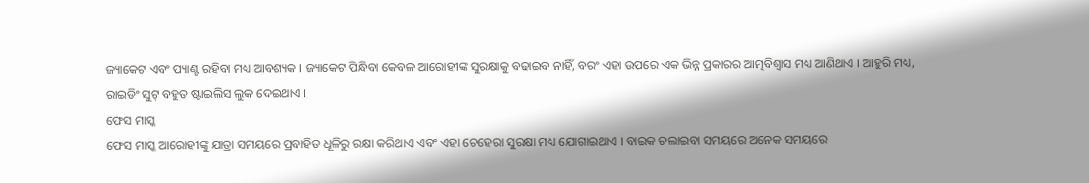ଜ୍ୟାକେଟ ଏବଂ ପ୍ୟାଣ୍ଟ ରହିବା ମଧ୍ୟ ଆବଶ୍ୟକ । ଜ୍ୟାକେଟ ପିନ୍ଧିବା କେବଳ ଆରୋହୀଙ୍କ ସୁରକ୍ଷାକୁ ବଢାଇବ ନାହିଁ, ବରଂ ଏହା ଉପରେ ଏକ ଭିନ୍ନ ପ୍ରକାରର ଆତ୍ମବିଶ୍ୱାସ ମଧ୍ୟ ଆଣିଥାଏ । ଆହୁରି ମଧ୍ୟ, ରାଇଡିଂ ସୁଟ୍ ବହୁତ ଷ୍ଟାଇଲିସ ଲୁକ ଦେଇଥାଏ ।
ଫେସ ମାସ୍କ
ଫେସ ମାସ୍କ ଆରୋହୀଙ୍କୁ ଯାତ୍ରା ସମୟରେ ପ୍ରବାହିତ ଧୂଳିରୁ ରକ୍ଷା କରିଥାଏ ଏବଂ ଏହା ଚେହେରା ସୁରକ୍ଷା ମଧ୍ୟ ଯୋଗାଇଥାଏ । ବାଇକ ଚଲାଇବା ସମୟରେ ଅନେକ ସମୟରେ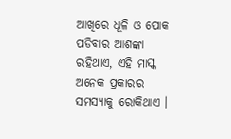ଆଖିରେ ଧୂଳି ଓ ପୋକ ପଡିବାର ଆଶଙ୍କା ରହିଥାଏ, ଏହି ମାସ୍କ ଅନେକ ପ୍ରକାରର ସମସ୍ୟାକୁ ରୋକିଥାଏ ।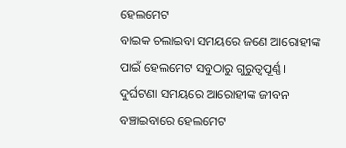ହେଲମେଟ
ବାଇକ ଚଲାଇବା ସମୟରେ ଜଣେ ଆରୋହୀଙ୍କ ପାଇଁ ହେଲମେଟ ସବୁଠାରୁ ଗୁରୁତ୍ୱପୂର୍ଣ୍ଣ । ଦୁର୍ଘଟଣା ସମୟରେ ଆରୋହୀଙ୍କ ଜୀବନ ବଞ୍ଚାଇବାରେ ହେଲମେଟ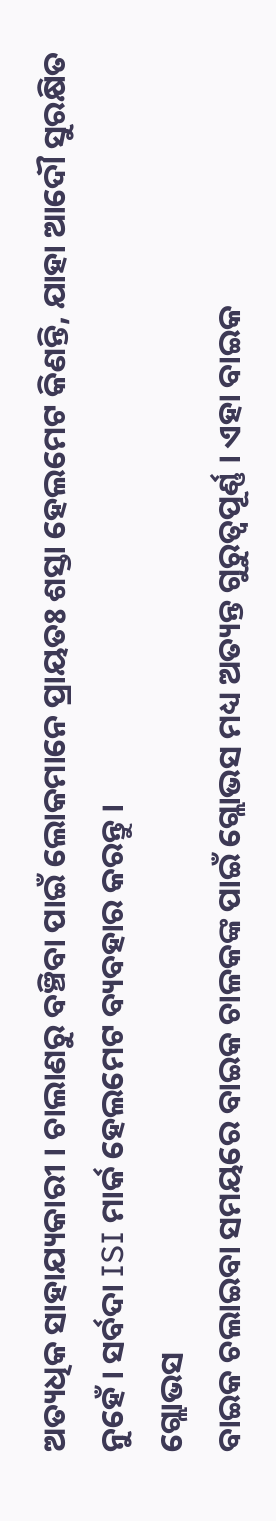ଅତ୍ୟଧିକ ସାହାଯ୍ୟକାରୀ । ଚାଲାଣରୁ ବଞ୍ଚିବା ପାଇଁ ଲୋକମାନେ ପ୍ରାୟତଃ ଶସ୍ତା ହେଲମେଟ କିଣନ୍ତି, ଯାହା ଆଦୌ ସୁରକ୍ଷିତ ନୁହେଁ । ସର୍ବଦା ISI ମାର୍କ ହେଲମେଟ ବ୍ୟବହାର କରନ୍ତୁ ।
ଗ୍ଲୋଭସ
ବାଇକ ଚଲାଇବା ସମୟରେ ବାଇକ ଚାଳକଙ୍କ ପାଇଁ ଗ୍ଲୋଭସ ମଧ୍ୟ ଅତ୍ୟନ୍ତ ଗୁରୁତ୍ୱପୂର୍ଣ୍ଣ । ଏହା ବାଇକ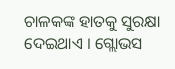ଚାଳକଙ୍କ ହାତକୁ ସୁରକ୍ଷା ଦେଇଥାଏ । ଗ୍ଲୋଭସ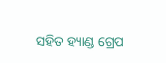ସହିତ ହ୍ୟାଣ୍ଡ ଗ୍ରେପ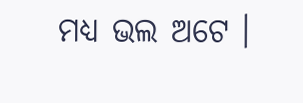ମଧ୍ୟ ଭଲ ଅଟେ ।